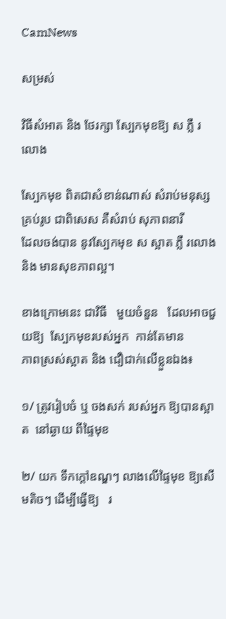CamNews

សម្រស់

វិធីសំអាត និង ថែរក្សា ស្បែកមុខឱ្យ ស ភ្លឺ រលោង

ស្បែកមុខ ពិតជាសំខាន់ណាស់ សំរាប់មនុស្ស គ្រប់រូប ជាពិសេស គឺសំរាប់ សុភាពនារី
ដែលចង់បាន នូវស្បែកមុខ ស ស្អាត ភ្លឺ រលោង និង មានសុខភាពល្អ។

ខាងក្រោមនេះ ជាវិធី   មួយចំនួន   ដែលអាចជួយឱ្យ  ស្បែកមុខរបស់អ្នក  កាន់តែមាន
ភាពស្រស់ស្អាត និង ជឿជាក់លើខ្លួនឯង៖

១/ ត្រូវរៀបចំ ឬ ចងសក់ របស់អ្នក ឱ្យបានស្អាត  នៅឆ្ងាយ ពីផ្ទៃមុខ

២/ យក ទឹកក្តៅឧណ្ឌៗ លាងលើផ្ទៃមុខ ឱ្យសើមតិចៗ ដើម្បីធ្វើឱ្យ   រ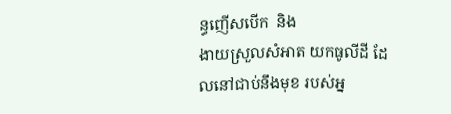ន្ធញើសបើក  និង
ងាយស្រួលសំអាត យកធូលីដី ដែលនៅជាប់នឹងមុខ របស់អ្ន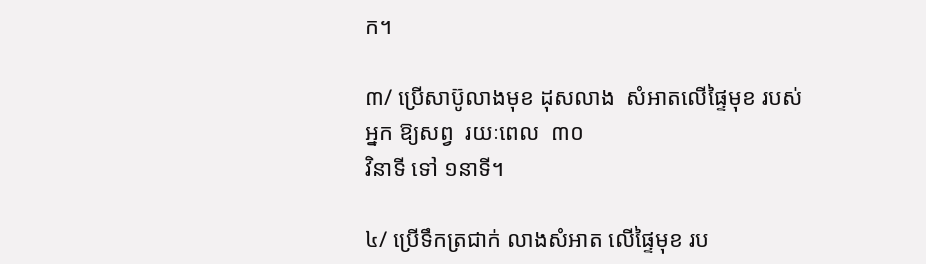ក។

៣/ ប្រើសាប៊ូលាងមុខ ដុសលាង  សំអាតលើផ្ទៃមុខ របស់អ្នក ឱ្យសព្វ  រយៈពេល  ៣០
វិនាទី ទៅ ១នាទី។

៤/ ប្រើទឹកត្រជាក់ លាងសំអាត លើផ្ទៃមុខ រប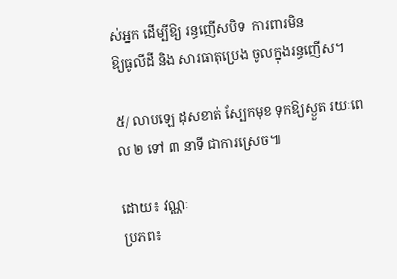ស់អ្នក ដើម្បីឱ្យ រន្ធញើសបិទ  ការពារមិន
ឱ្យធូលីដី និង សារធាតុប្រេង ចូលក្នុងរន្ធញើស។

៥/ លាបឡេ ដុសខាត់ ស្បែកមុខ ទុកឱ្យស្ងួត រយៈពេល ២ ទៅ ៣ នាទី ជាការស្រេច៕

ដោយ៖ វណ្ណៈ
ប្រភព៖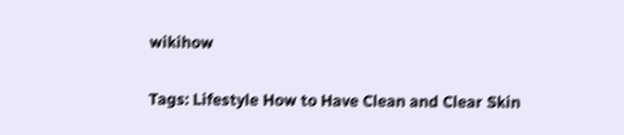wikihow


Tags: Lifestyle How to Have Clean and Clear Skin